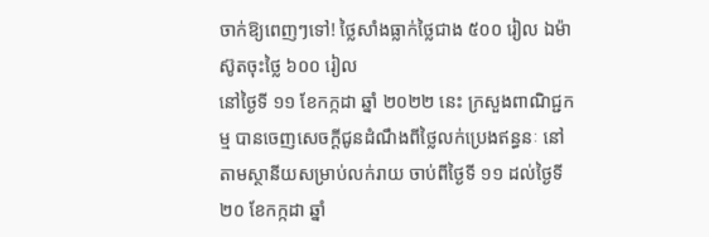ចាក់ឱ្យពេញៗទៅ! ថ្លៃសាំងធ្លាក់ថ្លៃជាង ៥០០ រៀល ឯម៉ាស៊ូតចុះថ្លៃ ៦០០ រៀល
នៅថ្ងៃទី ១១ ខែកក្កដា ឆ្នាំ ២០២២ នេះ ក្រសួងពាណិជ្ជកម្ម បានចេញសេចក្ដីជូនដំណឹងពីថ្លៃលក់ប្រេងឥន្ធនៈ នៅតាមស្ថានីយសម្រាប់លក់រាយ ចាប់ពីថ្ងៃទី ១១ ដល់ថ្ងៃទី ២០ ខែកក្កដា ឆ្នាំ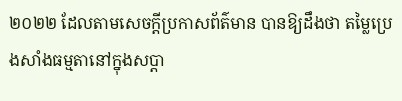២០២២ ដែលតាមសេចក្ដីប្រកាសព័ត៌មាន បានឱ្យដឹងថា តម្លៃប្រេងសាំងធម្មតានៅក្នុងសប្ដា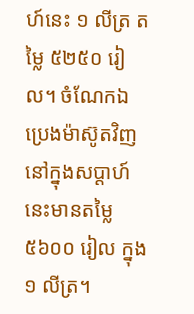ហ៍នេះ ១ លីត្រ តម្លៃ ៥២៥០ រៀល។ ចំណែកឯ ប្រេងម៉ាស៊ូតវិញ នៅក្នុងសប្ដាហ៍នេះមានតម្លៃ ៥៦០០ រៀល ក្នុង ១ លីត្រ។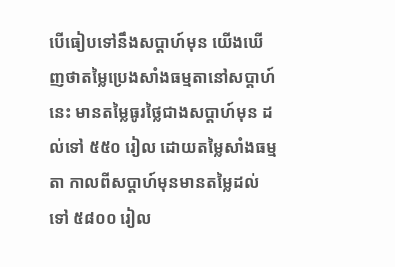បើធៀបទៅនឹងសប្ដាហ៍មុន យើងឃើញថាតម្លៃប្រេងសាំងធម្មតានៅសប្ដាហ៍នេះ មានតម្លៃធូរថ្លៃជាងសប្ដាហ៍មុន ដល់ទៅ ៥៥០ រៀល ដោយតម្លៃសាំងធម្មតា កាលពីសប្ដាហ៍មុនមានតម្លៃដល់ទៅ ៥៨០០ រៀល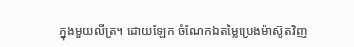ក្នុងមួយលីត្រ។ ដោយឡែក ចំណែកឯតម្លៃប្រេងម៉ាស៊ូតវិញ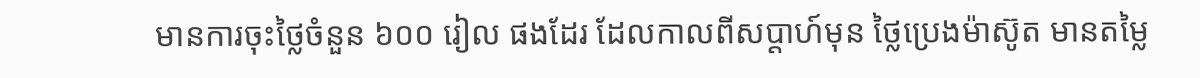មានការចុះថ្លៃចំនួន ៦០០ រៀល ផងដែរ ដែលកាលពីសប្ដាហ៍មុន ថ្លៃប្រេងម៉ាស៊ូត មានតម្លៃ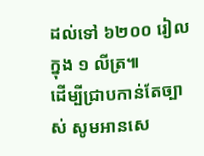ដល់ទៅ ៦២០០ រៀល ក្នុង ១ លីត្រ៕
ដើម្បីជ្រាបកាន់តែច្បាស់ សូមអានសេ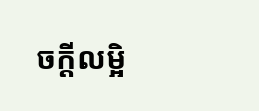ចក្តីលម្អិ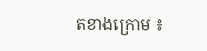តខាងក្រោម ៖